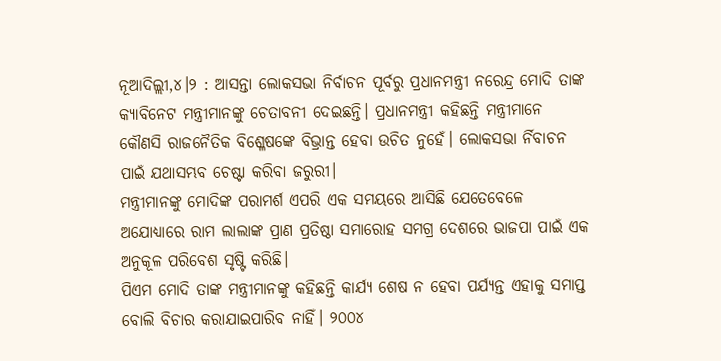ନୂଆଦିଲ୍ଲୀ,୪।୨ : ଆସନ୍ତା ଲୋକସଭା ନିର୍ବାଚନ ପୂର୍ବରୁ ପ୍ରଧାନମନ୍ତ୍ରୀ ନରେନ୍ଦ୍ର ମୋଦି ତାଙ୍କ କ୍ୟାବିନେଟ ମନ୍ତ୍ରୀମାନଙ୍କୁ ଚେତାବନୀ ଦେଇଛନ୍ତି। ପ୍ରଧାନମନ୍ତ୍ରୀ କହିଛନ୍ତି ମନ୍ତ୍ରୀମାନେ କୌଣସି ରାଜନୈତିକ ବିଶ୍ଳେଷଙ୍କେ ବିଭ୍ରାନ୍ତ ହେବା ଉଚିତ ନୁହେଁ। ଲୋକସଭା ର୍ନିବାଚନ ପାଇଁ ଯଥାସମ୍ଭବ ଚେଷ୍ଟା କରିବା ଜରୁରୀ।
ମନ୍ତ୍ରୀମାନଙ୍କୁ ମୋଦିଙ୍କ ପରାମର୍ଶ ଏପରି ଏକ ସମୟରେ ଆସିଛି ଯେତେବେଳେ ଅଯୋଧ୍ୟାରେ ରାମ ଲାଲାଙ୍କ ପ୍ରାଣ ପ୍ରତିଷ୍ଠା ସମାରୋହ ସମଗ୍ର ଦେଶରେ ଭାଜପା ପାଇଁ ଏକ ଅନୁକୂଳ ପରିବେଶ ସୃଷ୍ଟି କରିଛି।
ପିଏମ ମୋଦି ତାଙ୍କ ମନ୍ତ୍ରୀମାନଙ୍କୁ କହିଛନ୍ତି କାର୍ଯ୍ୟ ଶେଷ ନ ହେବା ପର୍ଯ୍ୟନ୍ତ ଏହାକୁ ସମାପ୍ତ ବୋଲି ବିଚାର କରାଯାଇପାରିବ ନାହିଁ। ୨୦୦୪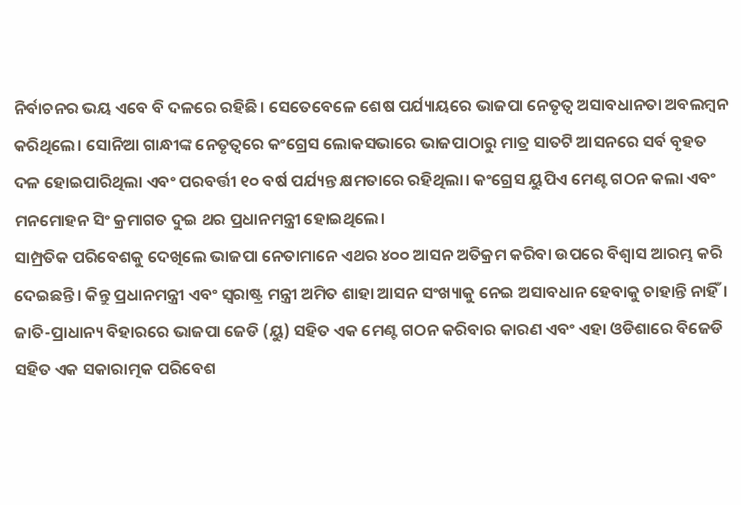ନିର୍ବାଚନର ଭୟ ଏବେ ବି ଦଳରେ ରହିଛି। ସେତେବେଳେ ଶେଷ ପର୍ଯ୍ୟାୟରେ ଭାଜପା ନେତୃତ୍ୱ ଅସାବଧାନତା ଅବଲମ୍ବନ କରିଥିଲେ। ସୋନିଆ ଗାନ୍ଧୀଙ୍କ ନେତୃତ୍ୱରେ କଂଗ୍ରେସ ଲୋକସଭାରେ ଭାଜପାଠାରୁ ମାତ୍ର ସାତଟି ଆସନରେ ସର୍ବ ବୃହତ ଦଳ ହୋଇପାରିଥିଲା ଏବଂ ପରବର୍ତ୍ତୀ ୧୦ ବର୍ଷ ପର୍ଯ୍ୟନ୍ତ କ୍ଷମତାରେ ରହିଥିଲା। କଂଗ୍ରେସ ୟୁପିଏ ମେଣ୍ଟ ଗଠନ କଲା ଏବଂ ମନମୋହନ ସିଂ କ୍ରମାଗତ ଦୁଇ ଥର ପ୍ରଧାନମନ୍ତ୍ରୀ ହୋଇଥିଲେ।
ସାମ୍ପ୍ରତିକ ପରିବେଶକୁ ଦେଖିଲେ ଭାଜପା ନେତାମାନେ ଏଥର ୪୦୦ ଆସନ ଅତିକ୍ରମ କରିବା ଉପରେ ବିଶ୍ୱାସ ଆରମ୍ଭ କରି ଦେଇଛନ୍ତି। କିନ୍ତୁ ପ୍ରଧାନମନ୍ତ୍ରୀ ଏବଂ ସ୍ବରାଷ୍ଟ୍ର ମନ୍ତ୍ରୀ ଅମିତ ଶାହା ଆସନ ସଂଖ୍ୟାକୁ ନେଇ ଅସାବଧାନ ହେବାକୁ ଚାହାନ୍ତି ନାହିଁ। ଜାତି-ପ୍ରାଧାନ୍ୟ ବିହାରରେ ଭାଜପା ଜେଡି (ୟୁ) ସହିତ ଏକ ମେଣ୍ଟ ଗଠନ କରିବାର କାରଣ ଏବଂ ଏହା ଓଡିଶାରେ ବିଜେଡି ସହିତ ଏକ ସକାରାତ୍ମକ ପରିବେଶ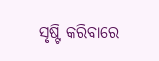ସୃଷ୍ଟି କରିବାରେ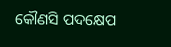କୌଣସି ପଦକ୍ଷେପ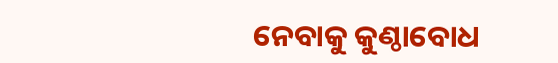ନେବାକୁ କୁଣ୍ଠାବୋଧ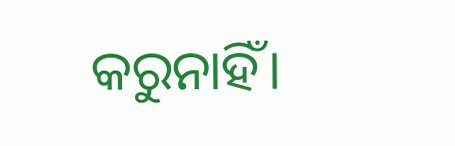କରୁନାହିଁ।